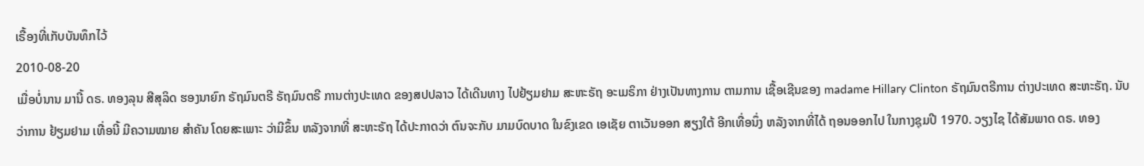ເຣື້ອງທີ່ເກັບບັນທຶກໄວ້
2010-08-20
ເມື່ອບໍ່ນານ ມານີ້ ດຣ. ທອງລຸນ ສີສຸລິດ ຮອງນາຍົກ ຣັຖມົນຕຣີ ຣັຖມົນຕຣີ ການຕ່າງປະເທດ ຂອງສປປລາວ ໄດ້ເດີນທາງ ໄປຢ້ຽມຢາມ ສະຫະຣັຖ ອະເມຣິກາ ຢ່າງເປັນທາງການ ຕາມການ ເຊື້ອເຊີນຂອງ madame Hillary Clinton ຣັຖມົນຕຣີການ ຕ່າງປະເທດ ສະຫະຣັຖ. ນັບວ່າການ ຢ້ຽມຢາມ ເທື່ອນີ້ ມີຄວາມໝາຍ ສໍາຄັນ ໂດຍສະເພາະ ວ່າມີຂຶ້ນ ຫລັງຈາກທີ່ ສະຫະຣັຖ ໄດ້ປະກາດວ່າ ຕົນຈະກັບ ມາມບົດບາດ ໃນຂົງເຂດ ເອເຊັຍ ຕາເວັນອອກ ສຽງໃຕ້ ອີກເທື່ອນຶ່ງ ຫລັງຈາກທີ່ໄດ້ ຖອນອອກໄປ ໃນກາງຊຸມປີ 1970. ວຽງໄຊ ໄດ້ສັມພາດ ດຣ. ທອງ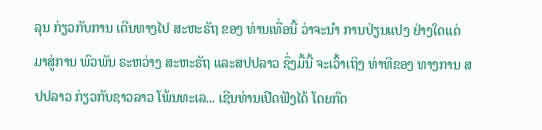ລຸນ ກ່ຽວກັບການ ເດີນທາງໄປ ສະຫະຣັຖ ຂອງ ທ່ານເທື່ອນີ້ ວ່າຈະນຳ ການປ່ຽນແປງ ຢ່າງໃດແດ່ ມາສູ່ການ ພົວພັນ ຣະຫວ່າງ ສະຫະຣັຖ ແລະສປປລາວ ຊຶ່ງມື້ນີ້ ຈະເວົ້າເຖິງ ທ່າທີຂອງ ທາງການ ສປປລາວ ກ່ຽວກັບຊາວລາວ ໂພ້ນທະເລ... ເຊີນທ່ານເປີດຟັງໄດ້ ໂດຍກົດ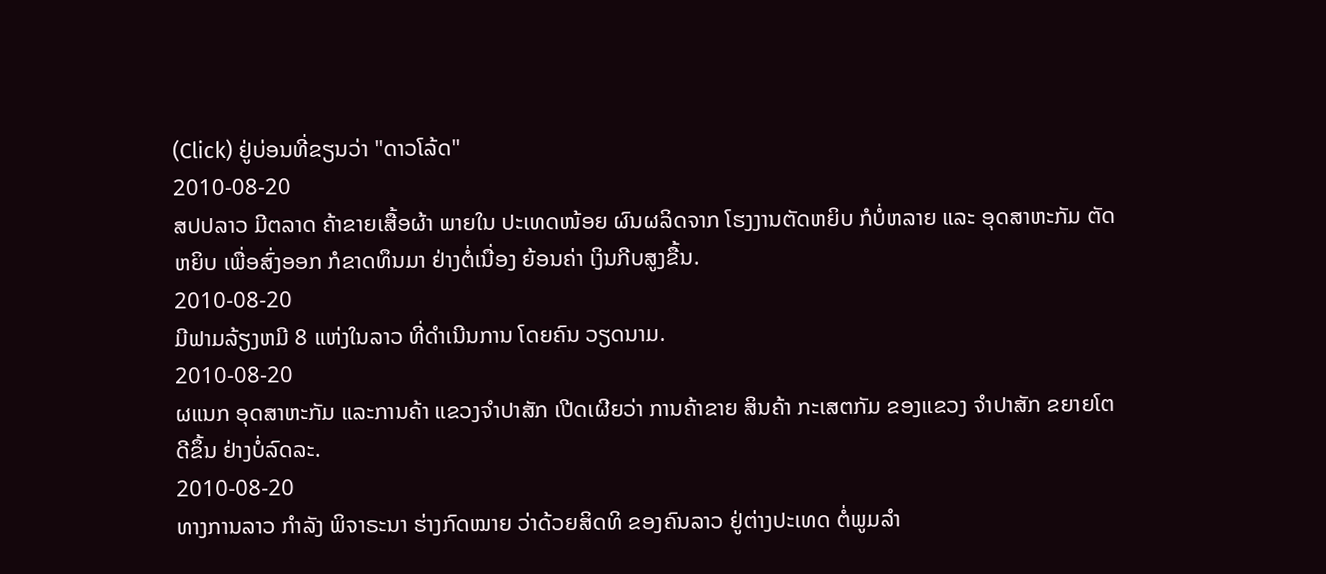(Click) ຢູ່ບ່ອນທີ່ຂຽນວ່າ "ດາວໂລ້ດ"
2010-08-20
ສປປລາວ ມີຕລາດ ຄ້າຂາຍເສື້ອຜ້າ ພາຍໃນ ປະເທດໜ້ອຍ ຜົນຜລິດຈາກ ໂຮງງານຕັດຫຍິບ ກໍບໍ່ຫລາຍ ແລະ ອຸດສາຫະກັມ ຕັດຫຍິບ ເພື່ອສົ່ງອອກ ກໍຂາດທຶນມາ ຢ່າງຕໍ່ເນື່ອງ ຍ້ອນຄ່າ ເງິນກີບສູງຂື້ນ.
2010-08-20
ມີຟາມລ້ຽງຫມີ 8 ແຫ່ງໃນລາວ ທີ່ດໍາເນີນການ ໂດຍຄົນ ວຽດນາມ.
2010-08-20
ຜແນກ ອຸດສາຫະກັມ ແລະການຄ້າ ແຂວງຈໍາປາສັກ ເປີດເຜີຍວ່າ ການຄ້າຂາຍ ສິນຄ້າ ກະເສຕກັມ ຂອງແຂວງ ຈໍາປາສັກ ຂຍາຍໂຕ ດີຂຶ້ນ ຢ່າງບໍ່ລົດລະ.
2010-08-20
ທາງການລາວ ກໍາລັງ ພິຈາຣະນາ ຮ່າງກົດໝາຍ ວ່າດ້ວຍສິດທິ ຂອງຄົນລາວ ຢູ່ຕ່າງປະເທດ ຕໍ່ພູມລໍາ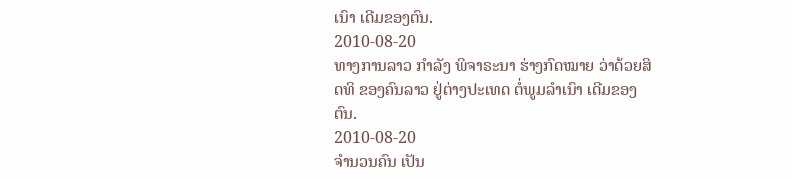ເນົາ ເດີມຂອງຕົນ.
2010-08-20
ທາງການລາວ ກໍາລັງ ພິຈາຣະນາ ຮ່າງກົດໝາຍ ວ່າດ້ວຍສິດທິ ຂອງຄົນລາວ ຢູ່ຕ່າງປະເທດ ຕໍ່ພູມລໍາເນົາ ເດີມຂອງຕົນ.
2010-08-20
ຈໍານວນຄົນ ເປັນ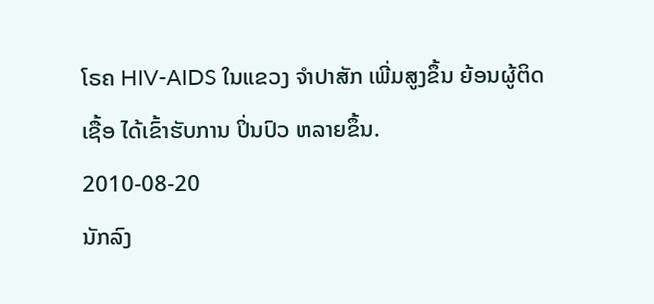ໂຣຄ HIV-AIDS ໃນແຂວງ ຈໍາປາສັກ ເພີ່ມສູງຂຶ້ນ ຍ້ອນຜູ້ຕິດເຊື້ອ ໄດ້ເຂົ້າຮັບການ ປິ່ນປົວ ຫລາຍຂຶ້ນ.
2010-08-20
ນັກລົງ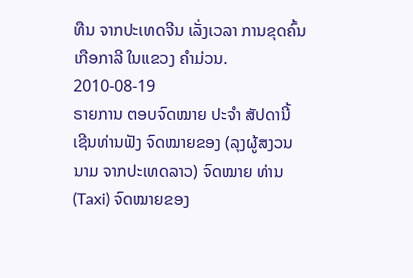ທືນ ຈາກປະເທດຈີນ ເລັ່ງເວລາ ການຂຸດຄົ້ນ ເກືອກາລີ ໃນແຂວງ ຄໍາມ່ວນ.
2010-08-19
ຣາຍການ ຕອບຈົດໝາຍ ປະຈໍາ ສັປດານີ້ ເຊີນທ່ານຟັງ ຈົດໝາຍຂອງ (ລຸງຜູ້ສງວນນາມ ຈາກປະເທດລາວ) ຈົດໝາຍ ທ່ານ (Taxi) ຈົດໝາຍຂອງ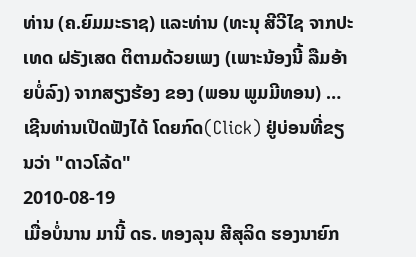ທ່ານ (ຄ.ຍົມມະຣາຊ) ແລະທ່ານ (ທະນຸ ສີວີໄຊ ຈາກປະເທດ ຝຣັງເສດ ຕິຕາມດ້ວຍເພງ (ເພາະນ້ອງນີ້ ລືມອ້າຍບໍ່ລົງ) ຈາກສຽງຮ້ອງ ຂອງ (ພອນ ພູມມີທອນ) … ເຊີນທ່ານເປີດຟັງໄດ້ ໂດຍກົດ(Click) ຢູ່ບ່ອນທີ່ຂຽນວ່າ "ດາວໂລ້ດ"
2010-08-19
ເມື່ອບໍ່ນານ ມານີ້ ດຣ. ທອງລຸນ ສີສຸລິດ ຮອງນາຍົກ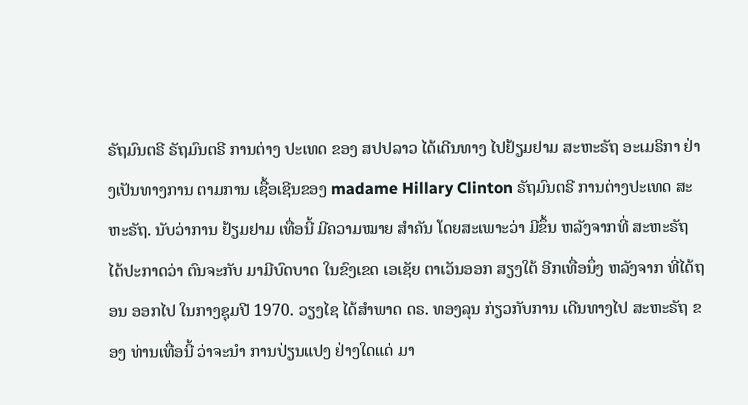ຣັຖມົນຕຣີ ຣັຖມົນຕຣີ ການຕ່າງ ປະເທດ ຂອງ ສປປລາວ ໄດ້ເດີນທາງ ໄປຢ້ຽມຢາມ ສະຫະຣັຖ ອະເມຣິກາ ຢ່າງເປັນທາງການ ຕາມການ ເຊື້ອເຊີນຂອງ madame Hillary Clinton ຣັຖມົນຕຣີ ການຕ່າງປະເທດ ສະຫະຣັຖ. ນັບວ່າການ ຢ້ຽມຢາມ ເທື່ອນີ້ ມີຄວາມໝາຍ ສໍາຄັນ ໂດຍສະເພາະວ່າ ມີຂຶ້ນ ຫລັງຈາກທີ່ ສະຫະຣັຖ ໄດ້ປະກາດວ່າ ຕົນຈະກັບ ມາມີບົດບາດ ໃນຂົງເຂດ ເອເຊັຍ ຕາເວັນອອກ ສຽງໃຕ້ ອີກເທື່ອນຶ່ງ ຫລັງຈາກ ທີ່ໄດ້ຖອນ ອອກໄປ ໃນກາງຊຸມປີ 1970. ວຽງໄຊ ໄດ້ສໍາພາດ ດຣ. ທອງລຸນ ກ່ຽວກັບການ ເດີນທາງໄປ ສະຫະຣັຖ ຂອງ ທ່ານເທື່ອນີ້ ວ່າຈະນໍາ ການປ່ຽນແປງ ຢ່າງໃດແດ່ ມາ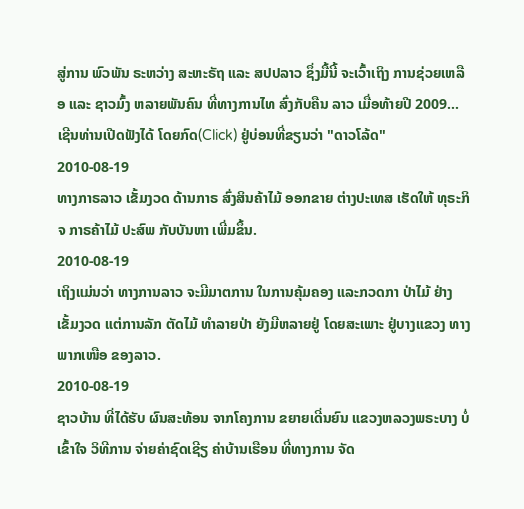ສູ່ການ ພົວພັນ ຣະຫວ່າງ ສະຫະຣັຖ ແລະ ສປປລາວ ຊຶ່ງມື້ນີ້ ຈະເວົ້າເຖິງ ການຊ່ວຍເຫລືອ ແລະ ຊາວມົ້ງ ຫລາຍພັນຄົນ ທີ່ທາງການໄທ ສົ່ງກັບຄືນ ລາວ ເມື່ອທ້າຍປີ 2009... ເຊີນທ່ານເປີດຟັງໄດ້ ໂດຍກົດ(Click) ຢູ່ບ່ອນທີ່ຂຽນວ່າ "ດາວໂລ້ດ"
2010-08-19
ທາງກາຣລາວ ເຂັ້ມງວດ ດ້ານກາຣ ສົ່ງສິນຄ້າໄມ້ ອອກຂາຍ ຕ່າງປະເທສ ເຮັດໃຫ້ ທຸຣະກິຈ ກາຣຄ້າໄມ້ ປະສົພ ກັບບັນຫາ ເພີ່ມຂຶ້ນ.
2010-08-19
ເຖິງແມ່ນວ່າ ທາງການລາວ ຈະມີມາຕການ ໃນການຄຸ້ມຄອງ ແລະກວດກາ ປ່າໄມ້ ຢ່າງເຂັ້ມງວດ ແຕ່ການລັກ ຕັດໄມ້ ທໍາລາຍປ່າ ຍັງມີຫລາຍຢູ່ ໂດຍສະເພາະ ຢູ່ບາງແຂວງ ທາງພາກເໜືອ ຂອງລາວ.
2010-08-19
ຊາວບ້ານ ທີ່ໄດ້ຮັບ ຜົນສະທ້ອນ ຈາກໂຄງການ ຂຍາຍເດີ່ນຍົນ ແຂວງຫລວງພຣະບາງ ບໍ່ເຂົ້າໃຈ ວິທີການ ຈ່າຍຄ່າຊົດເຊີຽ ຄ່າບ້ານເຮືອນ ທີ່ທາງການ ຈັດ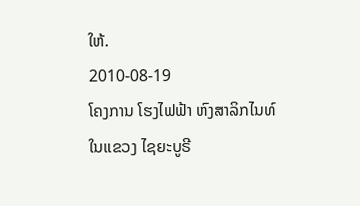ໃຫ້.
2010-08-19
ໂຄງການ ໂຮງໄຟຟ້າ ຫົງສາລິກໄນທ໌ ໃນແຂວງ ໄຊຍະບູຣີ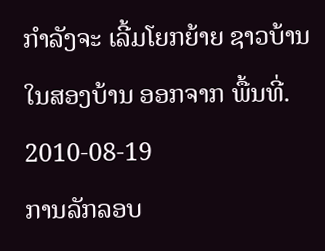ກໍາລັງຈະ ເລີ້ມໂຍກຍ້າຍ ຊາວບ້ານ ໃນສອງບ້ານ ອອກຈາກ ພື້ນທີ່.
2010-08-19
ການລັກລອບ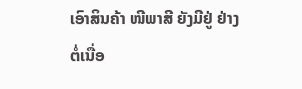ເອົາສິນຄ້າ ໜີພາສີ ຍັງມີຢູ່ ຢ່າງຕໍ່ເນື່ອ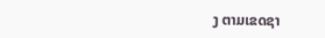ງ ຕາມເຂດຊາ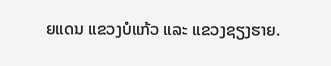ຍແດນ ແຂວງບໍແກ້ວ ແລະ ແຂວງຊຽງຮາຍ.